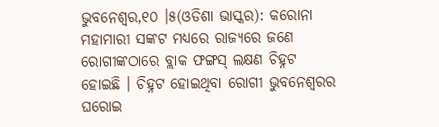ଭୁବନେଶ୍ୱର,୧୦ ।୫(ଓଡିଶା ଭାସ୍କର): କରୋନା ମହାମାରୀ ସଙ୍କଟ ମଧ୍ୟରେ ରାଜ୍ୟରେ ଜଣେ ରୋଗୀଙ୍କଠାରେ ବ୍ଲାକ ଫଙ୍ଗସ୍ ଲକ୍ଷଣ ଚିହ୍ନଟ ହୋଇଛି । ଚିହ୍ନଟ ହୋଇଥିବା ରୋଗୀ ଭୁବନେଶ୍ୱରର ଘରୋଇ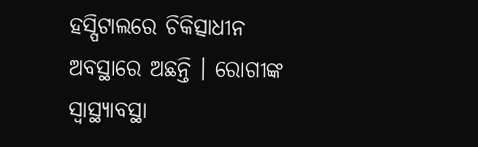ହସ୍ପିଟାଲରେ ଚିକିତ୍ସାଧୀନ ଅବସ୍ଥାରେ ଅଛନ୍ତି । ରୋଗୀଙ୍କ ସ୍ୱାସ୍ଥ୍ୟାବସ୍ଥା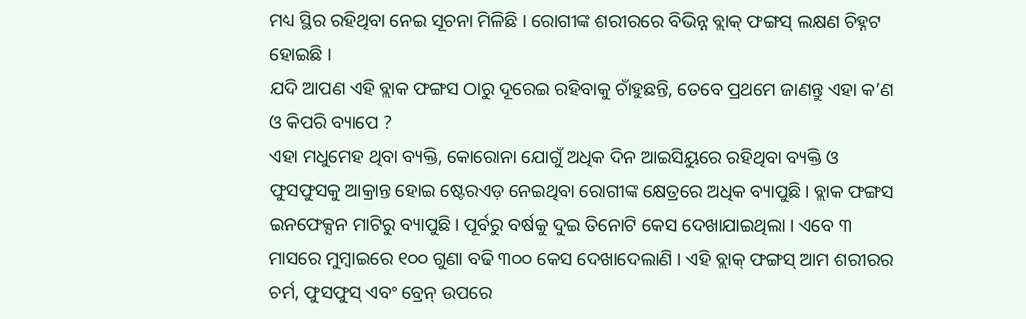ମଧ୍ୟ ସ୍ଥିର ରହିଥିବା ନେଇ ସୂଚନା ମିଳିଛି । ରୋଗୀଙ୍କ ଶରୀରରେ ବିଭିନ୍ନ ବ୍ଲାକ୍ ଫଙ୍ଗସ୍ ଲକ୍ଷଣ ଚିହ୍ନଟ ହୋଇଛି ।
ଯଦି ଆପଣ ଏହି ବ୍ଲାକ ଫଙ୍ଗସ ଠାରୁ ଦୂରେଇ ରହିବାକୁ ଚାଁହୁଛନ୍ତି, ତେବେ ପ୍ରଥମେ ଜାଣନ୍ତୁ ଏହା କ’ଣ ଓ କିପରି ବ୍ୟାପେ ?
ଏହା ମଧୁମେହ ଥିବା ବ୍ୟକ୍ତି, କୋରୋନା ଯୋଗୁଁ ଅଧିକ ଦିନ ଆଇସିୟୁରେ ରହିଥିବା ବ୍ୟକ୍ତି ଓ ଫୁସଫୁସକୁ ଆକ୍ରାନ୍ତ ହୋଇ ଷ୍ଟେରଏଡ଼ ନେଇଥିବା ରୋଗୀଙ୍କ କ୍ଷେତ୍ରରେ ଅଧିକ ବ୍ୟାପୁଛି। ବ୍ଲାକ ଫଙ୍ଗସ ଇନଫେକ୍ସନ ମାଟିରୁ ବ୍ୟାପୁଛି। ପୂର୍ବରୁ ବର୍ଷକୁ ଦୁଇ ତିନୋଟି କେସ ଦେଖାଯାଇଥିଲା । ଏବେ ୩ ମାସରେ ମୁମ୍ବାଇରେ ୧୦୦ ଗୁଣା ବଢି ୩୦୦ କେସ ଦେଖାଦେଲାଣି । ଏହି ବ୍ଲାକ୍ ଫଙ୍ଗସ୍ ଆମ ଶରୀରର ଚର୍ମ, ଫୁସଫୁସ୍ ଏବଂ ବ୍ରେନ୍ ଉପରେ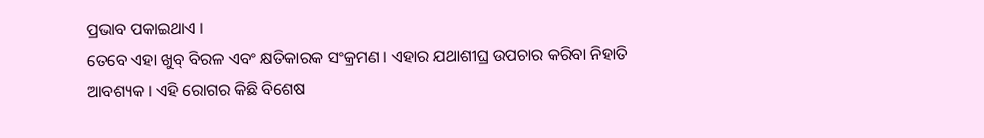ପ୍ରଭାବ ପକାଇଥାଏ ।
ତେବେ ଏହା ଖୁବ୍ ବିରଳ ଏବଂ କ୍ଷତିକାରକ ସଂକ୍ରମଣ । ଏହାର ଯଥାଶୀଘ୍ର ଉପଚାର କରିବା ନିହାତି ଆବଶ୍ୟକ । ଏହି ରୋଗର କିଛି ବିଶେଷ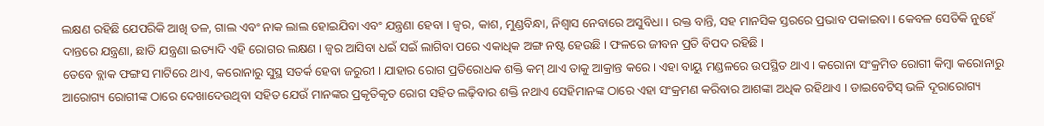ଲକ୍ଷଣ ରହିଛି ଯେପରିକି ଆଖି ତଳ, ଗାଲ ଏବଂ ନାକ ଲାଲ ହୋଇଯିବା ଏବଂ ଯନ୍ତ୍ରଣା ହେବା । ଜ୍ୱର, କାଶ, ମୁଣ୍ଡବିନ୍ଧା, ନିଶ୍ୱାସ ନେବାରେ ଅସୁବିଧା । ରକ୍ତ ବାନ୍ତି, ସହ ମାନସିକ ସ୍ତରରେ ପ୍ରଭାବ ପକାଇବା । କେବଳ ସେତିକି ନୁହେଁ ଦାନ୍ତରେ ଯନ୍ତ୍ରଣା, ଛାତି ଯନ୍ତ୍ରଣା ଇତ୍ୟାଦି ଏହି ରୋଗର ଲକ୍ଷଣ । ଜ୍ବର ଆସିବା ଧଇଁ ସଇଁ ଲାଗିବା ପରେ ଏକାଧିକ ଅଙ୍ଗ ନଷ୍ଟ ହେଉଛି । ଫଳରେ ଜୀବନ ପ୍ରତି ବିପଦ ରହିଛି ।
ତେବେ ବ୍ଲାକ ଫଙ୍ଗସ ମାଟିରେ ଥାଏ, କରୋନାରୁ ସୁସ୍ଥ ସତର୍କ ହେବା ଜରୁରୀ । ଯାହାର ରୋଗ ପ୍ରତିରୋଧକ ଶକ୍ତି କମ୍ ଥାଏ ତାକୁ ଆକ୍ରାନ୍ତ କରେ । ଏହା ବାୟୁ ମଣ୍ଡଳରେ ଉପସ୍ଥିତ ଥାଏ । କରୋନା ସଂକ୍ରମିତ ରୋଗୀ କିମ୍ବା କରୋନାରୁ ଆରୋଗ୍ୟ ରୋଗୀଙ୍କ ଠାରେ ଦେଖାଦେଉଥିବା ସହିତ ଯେଉଁ ମାନଙ୍କର ପ୍ରକୃତିକୃତ ରୋଗ ସହିତ ଲଢ଼ିବାର ଶକ୍ତି ନଥାଏ ସେହିମାନଙ୍କ ଠାରେ ଏହା ସଂକ୍ରମଣ କରିବାର ଆଶଙ୍କା ଅଧିକ ରହିଥାଏ । ଡାଇବେଟିସ୍ ଭଳି ଦୂରାରୋଗ୍ୟ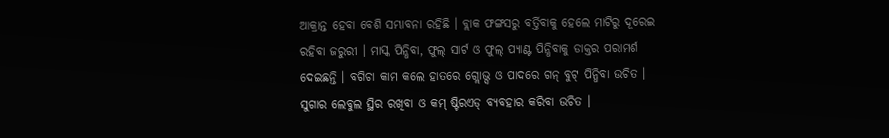ଆକ୍ରାନ୍ତ ହେବା ବେଶି ସମ୍ଭାବନା ରହିଛି । ବ୍ଲାକ ଫଙ୍ଗସରୁ ବର୍ତ୍ତିବାକୁ ହେଲେ ମାଟିରୁ ଦୂରେଇ ରହିବା ଜରୁରୀ । ମାସ୍କ ପିନ୍ଧିବା, ଫୁଲ୍ ସାର୍ଟ ଓ ଫୁଲ୍ ପ୍ୟାଣ୍ଟ ପିନ୍ଧିବାକୁ ଡାକ୍ତର ପରାମର୍ଶ ଦେଇଛନ୍ତି । ବଗିଚା କାମ କଲେ ହାତରେ ଗ୍ଲୋଭ୍ସ ଓ ପାଦରେ ଗନ୍ ବୁଟ୍ ପିନ୍ଧିବା ଉଚିତ । ସୁଗାର ଲେବୁଲ ସ୍ଥିର ରଖିବା ଓ କମ୍ ଷ୍ଟିରଏଡ୍ ବ୍ୟବହାର କରିବା ଉଚିତ ।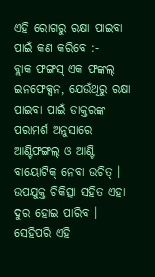ଏହି ରୋଗରୁ ରକ୍ଷା ପାଇବା ପାଇଁ କଣ କରିବେ :-
ବ୍ଲାକ ଫଙ୍ଗସ୍ ଏକ ଫଙ୍କଲ୍ ଇନଫେକ୍ସନ, ଯେଉଁଥିରୁ ରକ୍ଷା ପାଇବା ପାଇଁ ଡାକ୍ତରଙ୍କ ପରାମର୍ଶ ଅନୁସାରେ ଆଣ୍ଟିଫଙ୍ଗଲ୍ ଓ ଆଣ୍ଟି ବାୟୋଟିକ୍ ନେବା ଉଚିତ୍ । ଉପଯୁକ୍ତ ଚିକିତ୍ସା ସହିତ ଏହା ଦୁର ହୋଇ ପାରିବ । ସେହିପରି ଏହି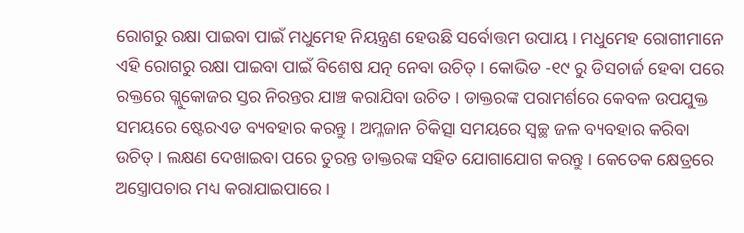ରୋଗରୁ ରକ୍ଷା ପାଇବା ପାଇଁ ମଧୁମେହ ନିୟନ୍ତ୍ରଣ ହେଉଛି ସର୍ବୋତ୍ତମ ଉପାୟ । ମଧୁମେହ ରୋଗୀମାନେ ଏହି ରୋଗରୁ ରକ୍ଷା ପାଇବା ପାଇଁ ବିଶେଷ ଯତ୍ନ ନେବା ଉଚିତ୍ । କୋଭିଡ -୧୯ ରୁ ଡିସଚାର୍ଜ ହେବା ପରେ ରକ୍ତରେ ଗ୍ଲୁକୋଜର ସ୍ତର ନିରନ୍ତର ଯାଞ୍ଚ କରାଯିବା ଉଚିତ । ଡାକ୍ତରଙ୍କ ପରାମର୍ଶରେ କେବଳ ଉପଯୁକ୍ତ ସମୟରେ ଷ୍ଟେରଏଡ ବ୍ୟବହାର କରନ୍ତୁ । ଅମ୍ଳଜାନ ଚିକିତ୍ସା ସମୟରେ ସ୍ୱଚ୍ଛ ଜଳ ବ୍ୟବହାର କରିବା ଉଚିତ୍ । ଲକ୍ଷଣ ଦେଖାଇବା ପରେ ତୁରନ୍ତ ଡାକ୍ତରଙ୍କ ସହିତ ଯୋଗାଯୋଗ କରନ୍ତୁ । କେତେକ କ୍ଷେତ୍ରରେ ଅସ୍ତ୍ରୋପଚାର ମଧ୍ୟ କରାଯାଇପାରେ ।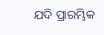ଯଦି ପ୍ରାରମ୍ଭିକ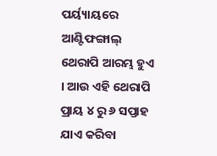ପର୍ୟ୍ୟାୟରେ ଆଣ୍ଟିଫଙ୍ଗାଲ୍ ଥେରାପି ଆରମ୍ଭ ହୁଏ । ଆଉ ଏହି ଥେରାପି ପ୍ରାୟ ୪ ରୁ ୬ ସପ୍ତାହ ଯାଏ କରିବା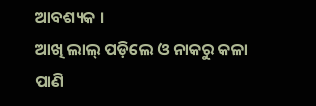ଆବଶ୍ୟକ ।
ଆଖି ଲାଲ୍ ପଡ଼ିଲେ ଓ ନାକରୁ କଳା ପାଣି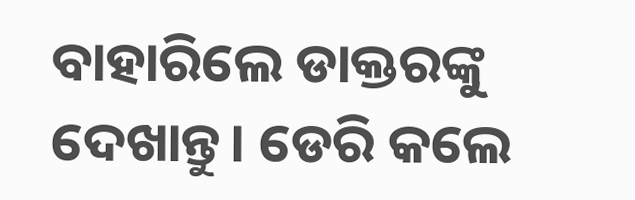ବାହାରିଲେ ଡାକ୍ତରଙ୍କୁ ଦେଖାନ୍ତୁ। ଡେରି କଲେ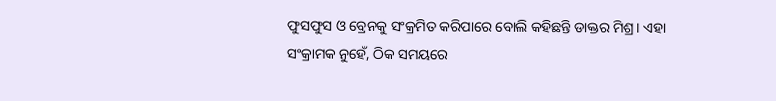ଫୁସଫୁସ ଓ ବ୍ରେନକୁ ସଂକ୍ରମିତ କରିପାରେ ବୋଲି କହିଛନ୍ତି ଡାକ୍ତର ମିଶ୍ର। ଏହା ସଂକ୍ରାମକ ନୁହେଁ, ଠିକ ସମୟରେ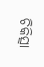ଚିକିତ୍ସା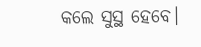କଲେ ସୁସ୍ଥ ହେବେ।